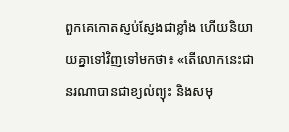ពួកគេកោតស្ញប់ស្ញែងជាខ្លាំង ហើយនិយាយគ្នាទៅវិញទៅមកថា៖ «តើលោកនេះជានរណាបានជាខ្យល់ព្យុះ និងសមុ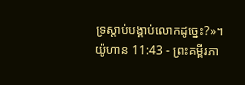ទ្រស្ដាប់បង្គាប់លោកដូច្នេះ?»។
យ៉ូហាន 11:43 - ព្រះគម្ពីរភា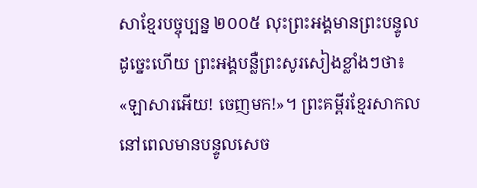សាខ្មែរបច្ចុប្បន្ន ២០០៥ លុះព្រះអង្គមានព្រះបន្ទូលដូច្នេះហើយ ព្រះអង្គបន្លឺព្រះសូរសៀងខ្លាំងៗថា៖ «ឡាសារអើយ! ចេញមក!»។ ព្រះគម្ពីរខ្មែរសាកល នៅពេលមានបន្ទូលសេច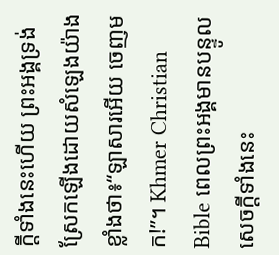ក្ដីទាំងនេះហើយ ព្រះអង្គទ្រង់ស្រែកឡើងដោយសំឡេងយ៉ាងខ្លាំងថា៖“ឡាសារអើយ ចេញមក!”។ Khmer Christian Bible ពេលព្រះអង្គមានបន្ទូលសេចក្ដីទាំងនេះ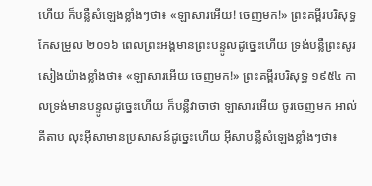ហើយ ក៏បន្លឺសំឡេងខ្លាំងៗថា៖ «ឡាសារអើយ! ចេញមក!» ព្រះគម្ពីរបរិសុទ្ធកែសម្រួល ២០១៦ ពេលព្រះអង្គមានព្រះបន្ទូលដូច្នេះហើយ ទ្រង់បន្លឺព្រះសូរសៀងយ៉ាងខ្លាំងថា៖ «ឡាសារអើយ ចេញមក!» ព្រះគម្ពីរបរិសុទ្ធ ១៩៥៤ កាលទ្រង់មានបន្ទូលដូច្នេះហើយ ក៏បន្លឺវាចាថា ឡាសារអើយ ចូរចេញមក អាល់គីតាប លុះអ៊ីសាមានប្រសាសន៍ដូច្នេះហើយ អ៊ីសាបន្លឺសំឡេងខ្លាំងៗថា៖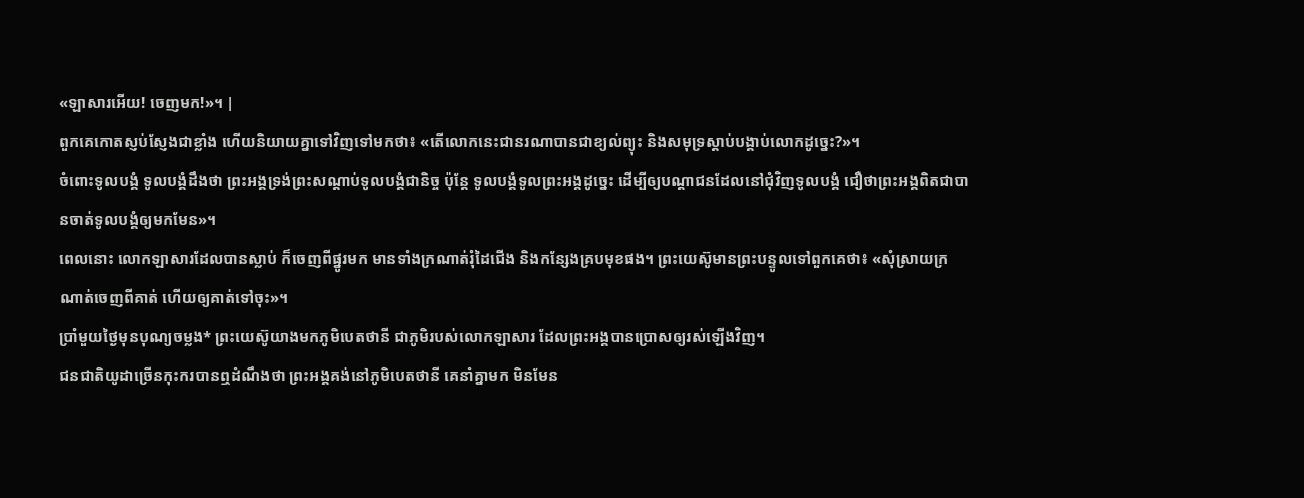«ឡាសារអើយ! ចេញមក!»។ |
ពួកគេកោតស្ញប់ស្ញែងជាខ្លាំង ហើយនិយាយគ្នាទៅវិញទៅមកថា៖ «តើលោកនេះជានរណាបានជាខ្យល់ព្យុះ និងសមុទ្រស្ដាប់បង្គាប់លោកដូច្នេះ?»។
ចំពោះទូលបង្គំ ទូលបង្គំដឹងថា ព្រះអង្គទ្រង់ព្រះសណ្ដាប់ទូលបង្គំជានិច្ច ប៉ុន្តែ ទូលបង្គំទូលព្រះអង្គដូច្នេះ ដើម្បីឲ្យបណ្ដាជនដែលនៅជុំវិញទូលបង្គំ ជឿថាព្រះអង្គពិតជាបានចាត់ទូលបង្គំឲ្យមកមែន»។
ពេលនោះ លោកឡាសារដែលបានស្លាប់ ក៏ចេញពីផ្នូរមក មានទាំងក្រណាត់រុំដៃជើង និងកន្សែងគ្របមុខផង។ ព្រះយេស៊ូមានព្រះបន្ទូលទៅពួកគេថា៖ «សុំស្រាយក្រណាត់ចេញពីគាត់ ហើយឲ្យគាត់ទៅចុះ»។
ប្រាំមួយថ្ងៃមុនបុណ្យចម្លង* ព្រះយេស៊ូយាងមកភូមិបេតថានី ជាភូមិរបស់លោកឡាសារ ដែលព្រះអង្គបានប្រោសឲ្យរស់ឡើងវិញ។
ជនជាតិយូដាច្រើនកុះករបានឮដំណឹងថា ព្រះអង្គគង់នៅភូមិបេតថានី គេនាំគ្នាមក មិនមែន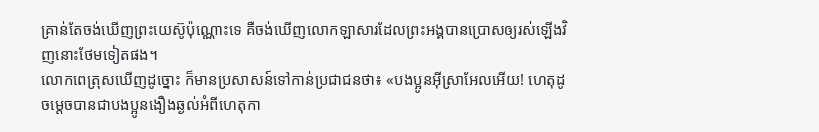គ្រាន់តែចង់ឃើញព្រះយេស៊ូប៉ុណ្ណោះទេ គឺចង់ឃើញលោកឡាសារដែលព្រះអង្គបានប្រោសឲ្យរស់ឡើងវិញនោះថែមទៀតផង។
លោកពេត្រុសឃើញដូច្នោះ ក៏មានប្រសាសន៍ទៅកាន់ប្រជាជនថា៖ «បងប្អូនអ៊ីស្រាអែលអើយ! ហេតុដូចម្ដេចបានជាបងប្អូនងឿងឆ្ងល់អំពីហេតុកា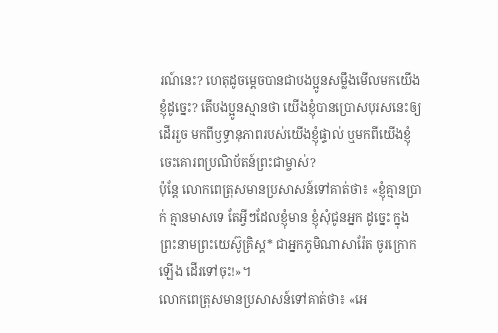រណ៍នេះ? ហេតុដូចម្ដេចបានជាបងប្អូនសម្លឹងមើលមកយើងខ្ញុំដូច្នេះ? តើបងប្អូនស្មានថា យើងខ្ញុំបានប្រោសបុរសនេះឲ្យដើររួច មកពីឫទ្ធានុភាពរបស់យើងខ្ញុំផ្ទាល់ ឬមកពីយើងខ្ញុំចេះគោរពប្រណិប័តន៍ព្រះជាម្ចាស់?
ប៉ុន្តែ លោកពេត្រុសមានប្រសាសន៍ទៅគាត់ថា៖ «ខ្ញុំគ្មានប្រាក់ គ្មានមាសទេ តែអ្វីៗដែលខ្ញុំមាន ខ្ញុំសុំជូនអ្នក ដូច្នេះ ក្នុងព្រះនាមព្រះយេស៊ូគ្រិស្ត* ជាអ្នកភូមិណាសារ៉ែត ចូរក្រោកឡើង ដើរទៅចុះ!»។
លោកពេត្រុសមានប្រសាសន៍ទៅគាត់ថា៖ «អេ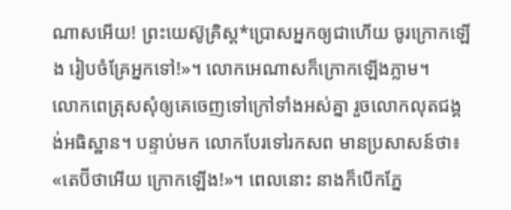ណាសអើយ! ព្រះយេស៊ូគ្រិស្ត*ប្រោសអ្នកឲ្យជាហើយ ចូរក្រោកឡើង រៀបចំគ្រែអ្នកទៅ!»។ លោកអេណាសក៏ក្រោកឡើងភ្លាម។
លោកពេត្រុសសុំឲ្យគេចេញទៅក្រៅទាំងអស់គ្នា រួចលោកលុតជង្គង់អធិស្ឋាន។ បន្ទាប់មក លោកបែរទៅរកសព មានប្រសាសន៍ថា៖ «តេប៊ីថាអើយ ក្រោកឡើង!»។ ពេលនោះ នាងក៏បើកភ្នែ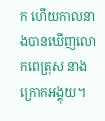ក ហើយកាលនាងបានឃើញលោកពេត្រុស នាងក្រោកអង្គុយ។